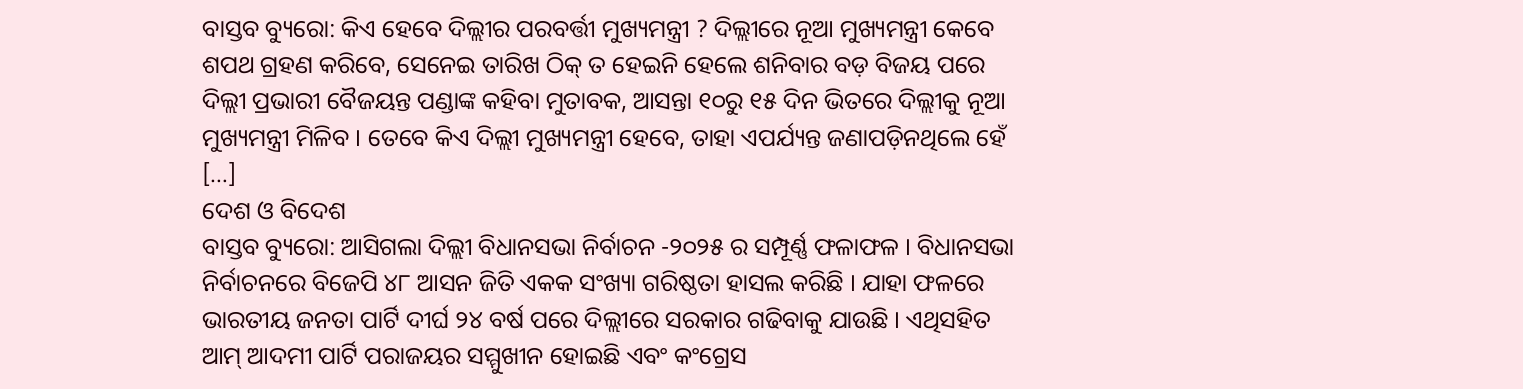ବାସ୍ତବ ବ୍ୟୁରୋ: କିଏ ହେବେ ଦିଲ୍ଲୀର ପରବର୍ତ୍ତୀ ମୁଖ୍ୟମନ୍ତ୍ରୀ ? ଦିଲ୍ଲୀରେ ନୂଆ ମୁଖ୍ୟମନ୍ତ୍ରୀ କେବେ ଶପଥ ଗ୍ରହଣ କରିବେ, ସେନେଇ ତାରିଖ ଠିକ୍ ତ ହେଇନି ହେଲେ ଶନିବାର ବଡ଼ ବିଜୟ ପରେ ଦିଲ୍ଲୀ ପ୍ରଭାରୀ ବୈଜୟନ୍ତ ପଣ୍ଡାଙ୍କ କହିବା ମୁତାବକ, ଆସନ୍ତା ୧୦ରୁ ୧୫ ଦିନ ଭିତରେ ଦିଲ୍ଲୀକୁ ନୂଆ ମୁଖ୍ୟମନ୍ତ୍ରୀ ମିଳିବ । ତେବେ କିଏ ଦିଲ୍ଲୀ ମୁଖ୍ୟମନ୍ତ୍ରୀ ହେବେ, ତାହା ଏପର୍ଯ୍ୟନ୍ତ ଜଣାପଡ଼ିନଥିଲେ ହେଁ […]
ଦେଶ ଓ ବିଦେଶ
ବାସ୍ତବ ବ୍ୟୁରୋ: ଆସିଗଲା ଦିଲ୍ଲୀ ବିଧାନସଭା ନିର୍ବାଚନ -୨୦୨୫ ର ସମ୍ପୂର୍ଣ୍ଣ ଫଳାଫଳ । ବିଧାନସଭା ନିର୍ବାଚନରେ ବିଜେପି ୪୮ ଆସନ ଜିତି ଏକକ ସଂଖ୍ୟା ଗରିଷ୍ଠତା ହାସଲ କରିଛି । ଯାହା ଫଳରେ ଭାରତୀୟ ଜନତା ପାର୍ଟି ଦୀର୍ଘ ୨୪ ବର୍ଷ ପରେ ଦିଲ୍ଲୀରେ ସରକାର ଗଢିବାକୁ ଯାଉଛି । ଏଥିସହିତ ଆମ୍ ଆଦମୀ ପାର୍ଟି ପରାଜୟର ସମ୍ମୁଖୀନ ହୋଇଛି ଏବଂ କଂଗ୍ରେସ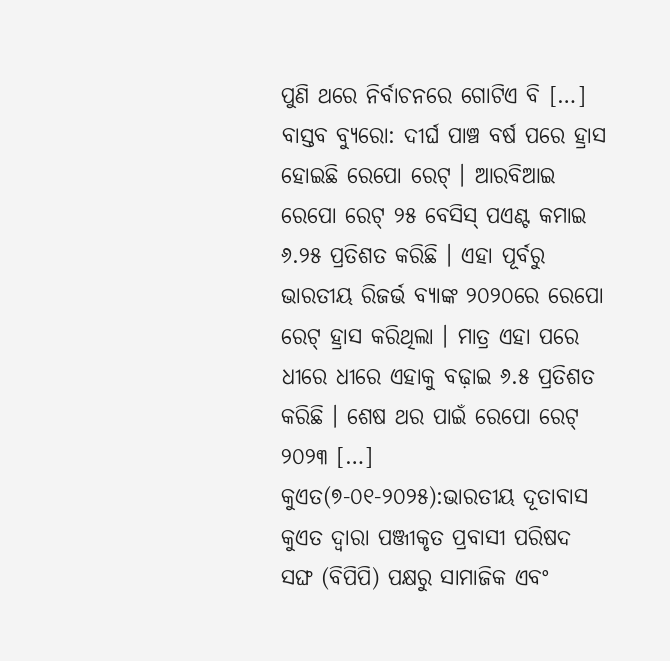ପୁଣି ଥରେ ନିର୍ବାଚନରେ ଗୋଟିଏ ବି […]
ବାସ୍ତବ ବ୍ୟୁରୋ: ଦୀର୍ଘ ପାଞ୍ଚ ବର୍ଷ ପରେ ହ୍ରାସ ହୋଇଛି ରେପୋ ରେଟ୍ । ଆରବିଆଇ ରେପୋ ରେଟ୍ ୨୫ ବେସିସ୍ ପଏଣ୍ଟ କମାଇ ୬.୨୫ ପ୍ରତିଶତ କରିଛି । ଏହା ପୂର୍ବରୁ ଭାରତୀୟ ରିଜର୍ଭ ବ୍ୟାଙ୍କ ୨୦୨୦ରେ ରେପୋ ରେଟ୍ ହ୍ରାସ କରିଥିଲା । ମାତ୍ର ଏହା ପରେ ଧୀରେ ଧୀରେ ଏହାକୁ ବଢ଼ାଇ ୬.୫ ପ୍ରତିଶତ କରିଛି । ଶେଷ ଥର ପାଇଁ ରେପୋ ରେଟ୍ ୨୦୨୩ […]
କୁଏତ(୭-୦୧-୨୦୨୫):ଭାରତୀୟ ଦୂତାବାସ କୁଏତ ଦ୍ଵାରା ପଞ୍ଜୀକୃତ ପ୍ରବାସୀ ପରିଷଦ ସଙ୍ଘ (ବିପିପି) ପକ୍ଷରୁ ସାମାଜିକ ଏବଂ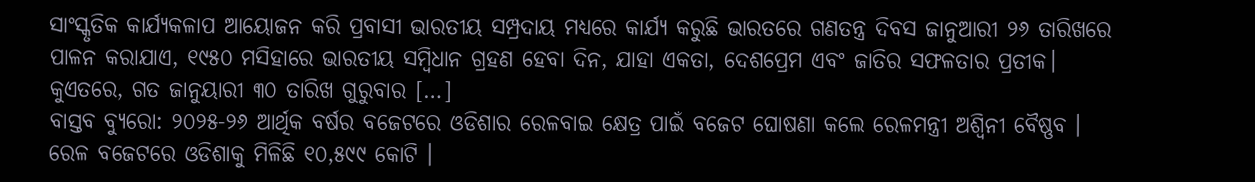ସାଂସ୍କୃତିକ କାର୍ଯ୍ୟକଳାପ ଆୟୋଜନ କରି ପ୍ରବାସୀ ଭାରତୀୟ ସମ୍ପ୍ରଦାୟ ମଧ୍ୟରେ କାର୍ଯ୍ୟ କରୁଛି ଭାରତରେ ଗଣତନ୍ତ୍ର ଦିବସ ଜାନୁଆରୀ ୨୬ ତାରିଖରେ ପାଳନ କରାଯାଏ, ୧୯୫୦ ମସିହାରେ ଭାରତୀୟ ସମ୍ବିଧାନ ଗ୍ରହଣ ହେବା ଦିନ, ଯାହା ଏକତା, ଦେଶପ୍ରେମ ଏବଂ ଜାତିର ସଫଳତାର ପ୍ରତୀକ। କୁଏତରେ, ଗତ ଜାନୁୟାରୀ ୩୦ ତାରିଖ ଗୁରୁବାର […]
ବାସ୍ତବ ବ୍ୟୁରୋ: ୨୦୨୫-୨୬ ଆର୍ଥିକ ବର୍ଷର ବଜେଟରେ ଓଡିଶାର ରେଳବାଇ କ୍ଷେତ୍ର ପାଇଁ ବଜେଟ ଘୋଷଣା କଲେ ରେଳମନ୍ତ୍ରୀ ଅଶ୍ୱିନୀ ବୈଷ୍ଣବ । ରେଳ ବଜେଟରେ ଓଡିଶାକୁ ମିଳିଛି ୧୦,୫୯୯ କୋଟି ।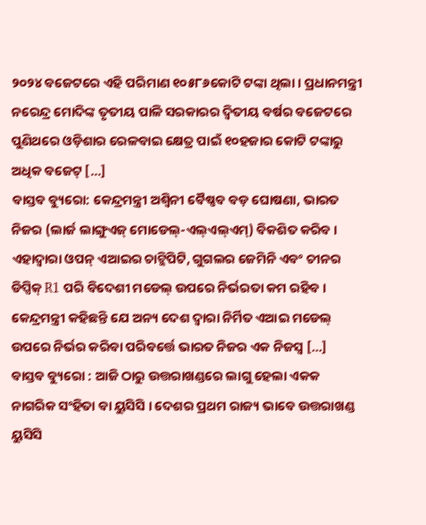୨୦୨୪ ବଜେଟରେ ଏହି ପରିମାଣ ୧୦୫୮୬କୋଟି ଟଙ୍କା ଥିଲା । ପ୍ରଧାନମନ୍ତ୍ରୀ ନରେନ୍ଦ୍ର ମୋଦିଙ୍କ ତୃତୀୟ ପାଳି ସରକାରର ଦ୍ୱିତୀୟ ବର୍ଷର ବଜେଟରେ ପୁଣିଥରେ ଓଡ଼ିଶାର ରେଳବାଇ କ୍ଷେତ୍ର ପାଇଁ ୧୦ହଜାର କୋଟି ଟଙ୍କାରୁ ଅଧିକ ବଜେଟ୍ […]
ବାସ୍ତବ ବ୍ୟୁରୋ: କେନ୍ଦ୍ରମନ୍ତ୍ରୀ ଅଶ୍ୱିନୀ ବୈଷ୍ଣବ ବଡ଼ ଘୋଷଣା, ଭାରତ ନିଜର (ଲାର୍ଜ ଲାଙ୍ଗୁଏଜ୍ ମୋଡେଲ୍-ଏଲ୍ଏଲ୍ଏମ୍) ବିକଶିତ କରିବ । ଏହାଦ୍ୱାରା ଓପନ୍ ଏଆଇର ଚାଟ୍ଜିପିଟି, ଗୁଗଲର ଜେମିନି ଏବଂ ଚୀନର ଡିପ୍ସିକ୍ R1 ପରି ବିଦେଶୀ ମଡେଲ୍ ଉପରେ ନିର୍ଭରତା କମ ରହିବ । କେନ୍ଦ୍ରମନ୍ତ୍ରୀ କହିଛନ୍ତି ଯେ ଅନ୍ୟ ଦେଶ ଦ୍ୱାରା ନିର୍ମିତ ଏଆଇ ମଡେଲ୍ ଉପରେ ନିର୍ଭର କରିବା ପରିବର୍ତ୍ତେ ଭାରତ ନିଜର ଏକ ନିଜସ୍ୱ […]
ବାସ୍ତବ ବ୍ୟୁରୋ : ଆଜି ଠାରୁ ଉତ୍ତରାଖଣ୍ଡରେ ଲାଗୁ ହେଲା ଏକକ ନାଗରିକ ସଂହିତା ବା ୟୁସିସି । ଦେଶର ପ୍ରଥମ ରାଜ୍ୟ ଭାବେ ଉତ୍ତରାଖଣ୍ଡ ୟୁସିସି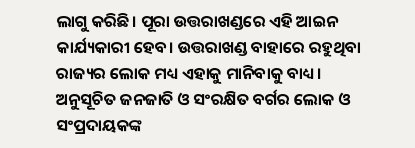ଲାଗୁ କରିଛି। ପୂରା ଉତ୍ତରାଖଣ୍ଡରେ ଏହି ଆଇନ କାର୍ଯ୍ୟକାରୀ ହେବ। ଉତ୍ତରାଖଣ୍ଡ ବାହାରେ ରହୁଥିବା ରାଜ୍ୟର ଲୋକ ମଧ୍ୟ ଏହାକୁ ମାନିବାକୁ ବାଧ୍ୟ। ଅନୁସୂଚିତ ଜନଜାତି ଓ ସଂରକ୍ଷିତ ବର୍ଗର ଲୋକ ଓ ସଂପ୍ରଦାୟକଙ୍କ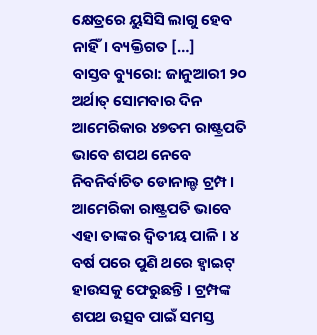କ୍ଷେତ୍ରରେ ୟୁସିସି ଲାଗୁ ହେବ ନାହିଁ। ବ୍ୟକ୍ତିଗତ […]
ବାସ୍ତବ ବ୍ୟୁରୋ: ଜାନୁଆରୀ ୨୦ ଅର୍ଥାତ୍ ସୋମବାର ଦିନ ଆମେରିକାର ୪୭ତମ ରାଷ୍ଟ୍ରପତି ଭାବେ ଶପଥ ନେବେ ନିବନିର୍ବାଚିତ ଡୋନାଲ୍ଡ ଟ୍ରମ୍ପ । ଆମେରିକା ରାଷ୍ଟ୍ରପତି ଭାବେ ଏହା ତାଙ୍କର ଦ୍ବିତୀୟ ପାଳି । ୪ ବର୍ଷ ପରେ ପୁଣି ଥରେ ହ୍ବାଇଟ୍ ହାଉସକୁ ଫେରୁଛନ୍ତି । ଟ୍ରମ୍ପଙ୍କ ଶପଥ ଉତ୍ସବ ପାଇଁ ସମସ୍ତ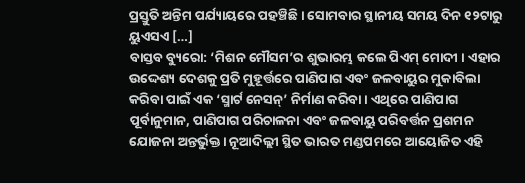ପ୍ରସ୍ତୁତି ଅନ୍ତିମ ପର୍ଯ୍ୟାୟରେ ପହଞ୍ଚିଛି । ସୋମବାର ସ୍ଥାନୀୟ ସମୟ ଦିନ ୧୨ଟାରୁ ୟୁଏସଏ […]
ବାସ୍ତବ ବ୍ୟୁରୋ: ‘ମିଶନ ମୌସମ’ର ଶୁଭାରମ୍ଭ କଲେ ପିଏମ୍ ମୋଦୀ । ଏହାର ଉଦ୍ଦେଶ୍ୟ ଦେଶକୁ ପ୍ରତି ମୁହୂର୍ତ୍ତରେ ପାଣିପାଗ ଏବଂ ଜଳବାୟୁର ମୁକାବିଲା କରିବା ପାଇଁ ଏକ ‘ସ୍ମାର୍ଟ ନେସନ୍’ ନିର୍ମାଣ କରିବା। ଏଥିରେ ପାଣିପାଗ ପୂର୍ବାନୁମାନ, ପାଣିପାଗ ପରିଚାଳନା ଏବଂ ଜଳବାୟୁ ପରିବର୍ତ୍ତନ ପ୍ରଶମନ ଯୋଜନା ଅନ୍ତର୍ଭୁକ୍ତ। ନୂଆଦିଲ୍ଲୀ ସ୍ଥିତ ଭାରତ ମଣ୍ଡପମରେ ଆୟୋଜିତ ଏହି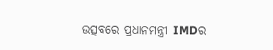ଉତ୍ସବରେ ପ୍ରଧାନମନ୍ତ୍ରୀ IMDର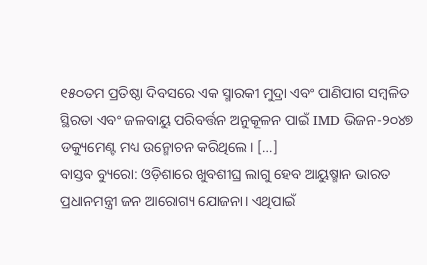୧୫୦ତମ ପ୍ରତିଷ୍ଠା ଦିବସରେ ଏକ ସ୍ମାରକୀ ମୁଦ୍ରା ଏବଂ ପାଣିପାଗ ସମ୍ବଳିତ ସ୍ଥିରତା ଏବଂ ଜଳବାୟୁ ପରିବର୍ତ୍ତନ ଅନୁକୂଳନ ପାଇଁ IMD ଭିଜନ-୨୦୪୭ ଡକ୍ୟୁମେଣ୍ଟ ମଧ୍ୟ ଉନ୍ମୋଚନ କରିଥିଲେ। […]
ବାସ୍ତବ ବ୍ୟୁରୋ: ଓଡ଼ିଶାରେ ଖୁବଶୀଘ୍ର ଲାଗୁ ହେବ ଆୟୁଷ୍ମାନ ଭାରତ ପ୍ରଧାନମନ୍ତ୍ରୀ ଜନ ଆରୋଗ୍ୟ ଯୋଜନା। ଏଥିପାଇଁ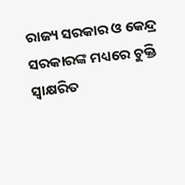ରାଜ୍ୟ ସରକାର ଓ କେନ୍ଦ୍ର ସରକାରଙ୍କ ମଧ୍ୟରେ ଚୁକ୍ତି ସ୍ୱାକ୍ଷରିତ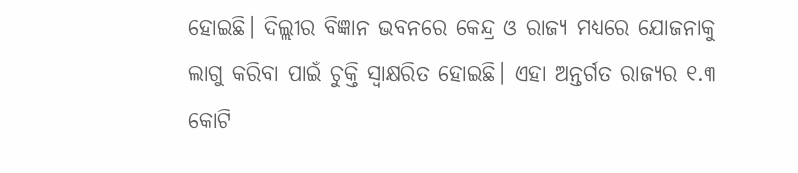ହୋଇଛି। ଦିଲ୍ଲୀର ବିଜ୍ଞାନ ଭବନରେ କେନ୍ଦ୍ର ଓ ରାଜ୍ୟ ମଧ୍ୟରେ ଯୋଜନାକୁ ଲାଗୁ କରିବା ପାଇଁ ଚୁକ୍ତି ସ୍ୱାକ୍ଷରିତ ହୋଇଛି। ଏହା ଅନ୍ତର୍ଗତ ରାଜ୍ୟର ୧.୩ କୋଟି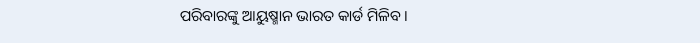ପରିବାରଙ୍କୁ ଆୟୁଷ୍ମାନ ଭାରତ କାର୍ଡ ମିଳିବ ।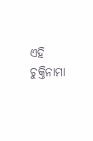ଏହି ଚୁକ୍ତିନାମା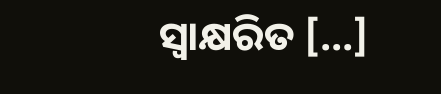ସ୍ବାକ୍ଷରିତ […]